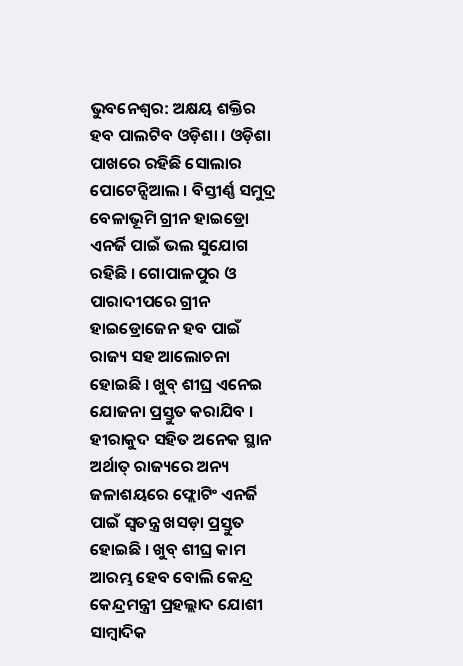ଭୁବନେଶ୍ବର: ଅକ୍ଷୟ ଶକ୍ତିର ହବ ପାଲଟିବ ଓଡ଼ିଶା । ଓଡ଼ିଶା ପାଖରେ ରହିଛି ସୋଲାର ପୋଟେନ୍ସିଆଲ । ବିସ୍ତୀର୍ଣ୍ଣ ସମୁଦ୍ର ବେଳାଭୂମି ଗ୍ରୀନ ହାଇଡ୍ରୋ ଏନର୍ଜି ପାଇଁ ଭଲ ସୁଯୋଗ ରହିଛି । ଗୋପାଳପୁର ଓ ପାରାଦୀପରେ ଗ୍ରୀନ ହାଇଡ୍ରୋଜେନ ହବ ପାଇଁ ରାଜ୍ୟ ସହ ଆଲୋଚନା ହୋଇଛି । ଖୁବ୍ ଶୀଘ୍ର ଏନେଇ ଯୋଜନା ପ୍ରସ୍ତୁତ କରାଯିବ । ହୀରାକୁଦ ସହିତ ଅନେକ ସ୍ଥାନ ଅର୍ଥାତ୍ ରାଜ୍ୟରେ ଅନ୍ୟ ଜଳାଶୟରେ ଫ୍ଲୋଟିଂ ଏନର୍ଜି ପାଇଁ ସ୍ବତନ୍ତ୍ର ଖସଡ଼ା ପ୍ରସ୍ତୁତ ହୋଇଛି । ଖୁବ୍ ଶୀଘ୍ର କାମ ଆରମ୍ଭ ହେବ ବୋଲି କେନ୍ଦ୍ର କେନ୍ଦ୍ରମନ୍ତ୍ରୀ ପ୍ରହଲ୍ଲାଦ ଯୋଶୀ ସାମ୍ବାଦିକ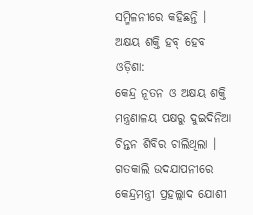ସମ୍ମିଳନୀରେ କହିଛନ୍ତି ।
ଅକ୍ଷୟ ଶକ୍ତି ହବ୍ ହେବ ଓଡ଼ିଶା:
କେନ୍ଦ୍ର ନୂତନ ଓ ଅକ୍ଷୟ ଶକ୍ତି ମନ୍ତ୍ରଣାଳୟ ପକ୍ଷରୁ ଦୁଇଦିନିଆ ଚିନ୍ତନ ଶିବିର ଚାଲିଥିଲା । ଗତକାଲି ଉଦଯାପନୀରେ କେନ୍ଦ୍ରମନ୍ତ୍ରୀ ପ୍ରହଲ୍ଲାଦ ଯୋଶୀ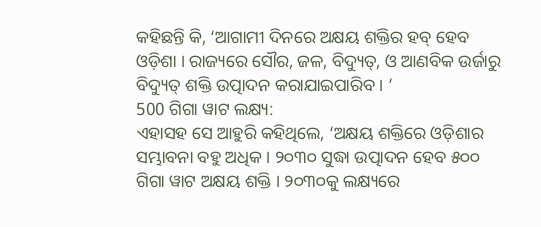କହିଛନ୍ତି କି, ‘ଆଗାମୀ ଦିନରେ ଅକ୍ଷୟ ଶକ୍ତିର ହବ୍ ହେବ ଓଡ଼ିଶା । ରାଜ୍ୟରେ ସୌର, ଜଳ, ବିଦ୍ୟୁତ୍, ଓ ଆଣବିକ ଉର୍ଜାରୁ ବିଦ୍ୟୁତ୍ ଶକ୍ତି ଉତ୍ପାଦନ କରାଯାଇପାରିବ । ’
500 ଗିଗା ୱାଟ ଲକ୍ଷ୍ୟ:
ଏହାସହ ସେ ଆହୁରି କହିଥିଲେ, ‘ଅକ୍ଷୟ ଶକ୍ତିରେ ଓଡ଼ିଶାର ସମ୍ଭାବନା ବହୁ ଅଧିକ । ୨୦୩୦ ସୁଦ୍ଧା ଉତ୍ପାଦନ ହେବ ୫୦୦ ଗିଗା ୱାଟ ଅକ୍ଷୟ ଶକ୍ତି । ୨୦୩୦କୁ ଲକ୍ଷ୍ୟରେ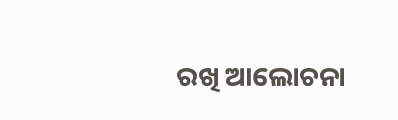ରଖି ଆଲୋଚନା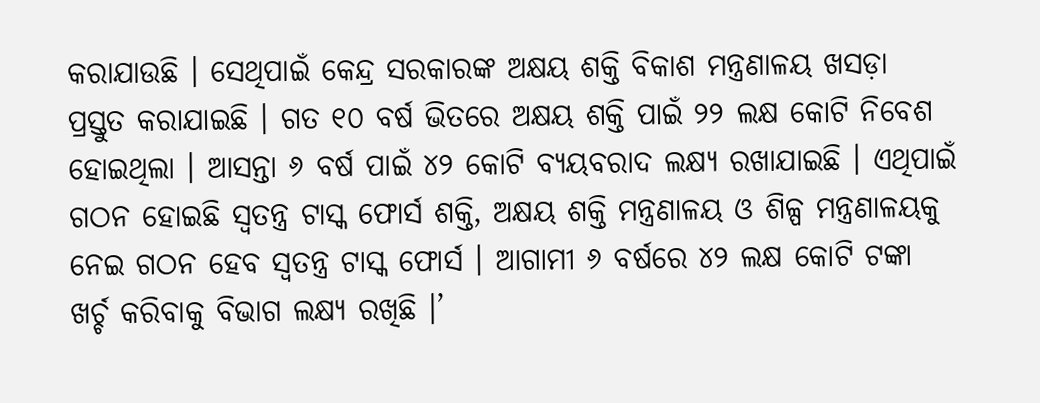କରାଯାଉଛି । ସେଥିପାଇଁ କେନ୍ଦ୍ର ସରକାରଙ୍କ ଅକ୍ଷୟ ଶକ୍ତି ବିକାଶ ମନ୍ତ୍ରଣାଳୟ ଖସଡ଼ା ପ୍ରସ୍ତୁତ କରାଯାଇଛି । ଗତ ୧୦ ବର୍ଷ ଭିତରେ ଅକ୍ଷୟ ଶକ୍ତି ପାଇଁ ୨୨ ଲକ୍ଷ କୋଟି ନିବେଶ ହୋଇଥିଲା । ଆସନ୍ତା ୬ ବର୍ଷ ପାଇଁ ୪୨ କୋଟି ବ୍ୟୟବରାଦ ଲକ୍ଷ୍ୟ ରଖାଯାଇଛି । ଏଥିପାଇଁ ଗଠନ ହୋଇଛି ସ୍ଵତନ୍ତ୍ର ଟାସ୍କ ଫୋର୍ସ ଶକ୍ତି, ଅକ୍ଷୟ ଶକ୍ତି ମନ୍ତ୍ରଣାଳୟ ଓ ଶିଳ୍ପ ମନ୍ତ୍ରଣାଳୟକୁ ନେଇ ଗଠନ ହେବ ସ୍ବତନ୍ତ୍ର ଟାସ୍କ ଫୋର୍ସ । ଆଗାମୀ ୬ ବର୍ଷରେ ୪୨ ଲକ୍ଷ କୋଟି ଟଙ୍କା ଖର୍ଚ୍ଚ କରିବାକୁ ବିଭାଗ ଲକ୍ଷ୍ୟ ରଖିଛି ।’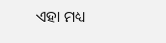ଏହା ମଧ୍ୟ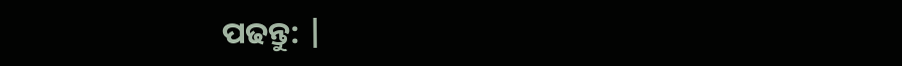ପଢନ୍ତୁ: |